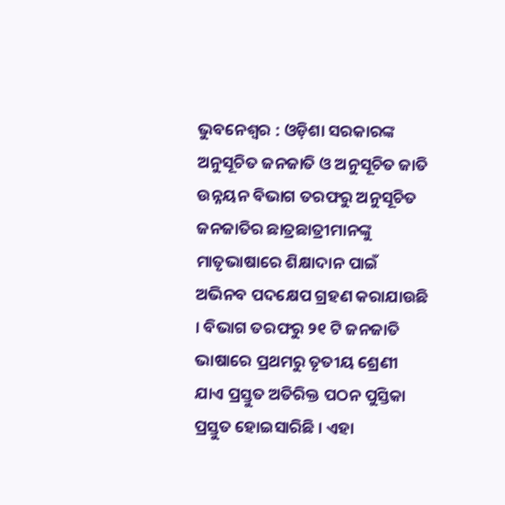ଭୁବନେଶ୍ୱର : ଓଡ଼ିଶା ସରକାରଙ୍କ ଅନୁସୂଚିତ ଜନଜାତି ଓ ଅନୁସୂଚିତ ଜାତି ଉନ୍ନୟନ ବିଭାଗ ତରଫରୁ ଅନୁସୂଚିତ ଜନଜାତିର ଛାତ୍ରଛାତ୍ରୀମାନଙ୍କୁ ମାତୃଭାଷାରେ ଶିକ୍ଷାଦାନ ପାଇଁ ଅଭିନବ ପଦକ୍ଷେପ ଗ୍ରହଣ କରାଯାଉଛି । ବିଭାଗ ତରଫରୁ ୨୧ ଟି ଜନଜାତି ଭାଷାରେ ପ୍ରଥମରୁ ତୃତୀୟ ଶ୍ରେଣୀ ଯାଏ ପ୍ରସ୍ତୁତ ଅତିରିକ୍ତ ପଠନ ପୁସ୍ତିକା ପ୍ରସ୍ତୁତ ହୋଇସାରିଛି । ଏହା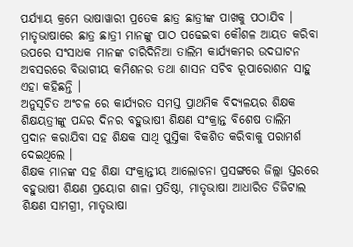ପର୍ଯ୍ୟାୟ କ୍ରମେ ଭାଷାୱାରୀ ପ୍ରତେକ ଛାତ୍ର ଛାତ୍ରୀଙ୍କ ପାଖକୁ ପଠାଯିବ । ମାତୃଭାଷାରେ ଛାତ୍ର ଛାତ୍ରୀ ମାନଙ୍କୁ ପାଠ ପଢେଇବା କୌଶଳ ଆୟତ କରିବା ଉପରେ ସଂସାଧକ ମାନଙ୍କ ଚାରିଦିନିଆ ତାଲିମ କାର୍ଯ୍ୟକମର ଉଦଘାଟନ ଅବସରରେ ବିଭାଗୀୟ କମିଶନର ତଥା ଶାସନ ସଚିବ ରୂପାରୋଶନ ସାହୁ ଏହା କହିଛନ୍ତି ।
ଅନୁସୂଚିତ ଅଂଚଳ ରେ କାର୍ଯ୍ୟରତ ସମସ୍ତ ପ୍ରାଥମିକ ବିଦ୍ୟଳୟର ଶିକ୍ଷକ ଶିକ୍ଷୟତ୍ରୀଙ୍କୁ ପନ୍ଦର ଦିନର ବହୁଭାଷୀ ଶିକ୍ଷଣ ସଂକ୍ରାନ୍ତ ବିଶେଷ ତାଲିମ ପ୍ରଦାନ କରାଯିବା ସହ ଶିକ୍ଷକ ସାଥି ପୁସ୍ତିକା ବିକଶିତ କରିବାକୁ ପରାମର୍ଶ ଦେଇଥିଲେ ।
ଶିକ୍ଷକ ମାନଙ୍କ ସହ ଶିକ୍ଷା ସଂକ୍ରାନ୍ତୀୟ ଆଲୋଚନା ପ୍ରସଙ୍ଗରେ ଜିଲ୍ଲା ସ୍ତରରେ ବହୁଭାଷୀ ଶିକ୍ଷଣ ପ୍ରୟୋଗ ଶାଳା ପ୍ରତିଷ୍ଠା, ମାତୃଭାଷା ଆଧାରିତ ଡିଜିଟାଲ ଶିକ୍ଷଣ ସାମଗ୍ରୀ, ମାତୃଭାଷା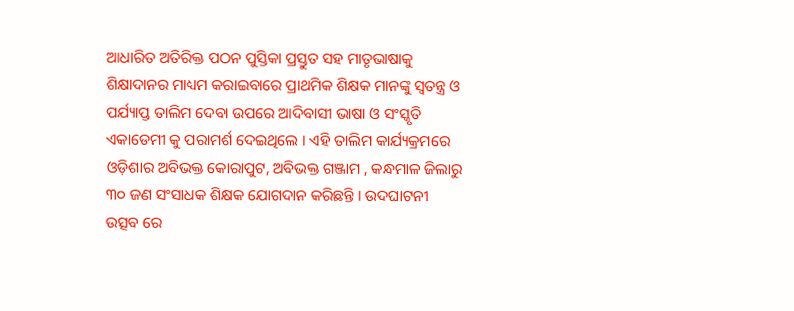ଆଧାରିତ ଅତିରିକ୍ତ ପଠନ ପୁସ୍ତିକା ପ୍ରସ୍ତୁତ ସହ ମାତୃଭାଷାକୁ ଶିକ୍ଷାଦାନର ମାଧ୍ୟମ କରାଇବାରେ ପ୍ରାଥମିକ ଶିକ୍ଷକ ମାନଙ୍କୁ ସ୍ୱତନ୍ତ୍ର ଓ ପର୍ଯ୍ୟାପ୍ତ ତାଲିମ ଦେବା ଉପରେ ଆଦିବାସୀ ଭାଷା ଓ ସଂସ୍କୃତି ଏକାଡେମୀ କୁ ପରାମର୍ଶ ଦେଇଥିଲେ । ଏହି ତାଲିମ କାର୍ଯ୍ୟକ୍ରମରେ ଓଡ଼ିଶାର ଅବିଭକ୍ତ କୋରାପୁଟ, ଅବିଭକ୍ତ ଗଞ୍ଜାମ , କନ୍ଧମାଳ ଜିଲାରୁ ୩୦ ଜଣ ସଂସାଧକ ଶିକ୍ଷକ ଯୋଗଦାନ କରିଛନ୍ତି । ଉଦଘାଟନୀ ଉତ୍ସବ ରେ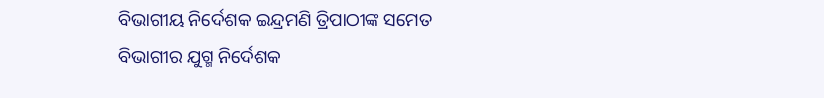ବିଭାଗୀୟ ନିର୍ଦେଶକ ଇନ୍ଦ୍ରମଣି ତ୍ରିପାଠୀଙ୍କ ସମେତ ବିଭାଗୀର ଯୁଗ୍ମ ନିର୍ଦେଶକ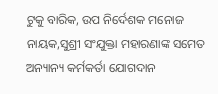ଟୁକୁ ବାରିକ, ଉପ ନିର୍ଦେଶକ ମନୋଜ ନାୟକ,ସୁଶ୍ରୀ ସଂଯୁକ୍ତା ମହାରଣାଙ୍କ ସମେତ ଅନ୍ୟାନ୍ୟ କର୍ମକର୍ତା ଯୋଗଦାନ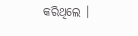କରିଥିଲେ ।